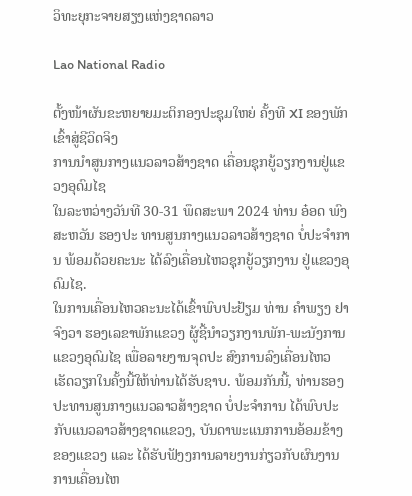ວິທະຍຸກະຈາຍສຽງແຫ່ງຊາດລາວ

Lao National Radio

ຕັ້ງໜ້າຜັນຂະຫຍາຍມະຕິກອງປະຊຸມໃຫຍ່ ຄັ້ງທີ XI ຂອງພັກ ເຂົ້າສູ່ຊີວິດຈິງ
ການນຳສູນກາງແນວລາວສ້າງຊາດ ເຄື່ອນຊຸກຍູ້ວຽກງານຢູ່ແຂວງອຸດົມໄຊ
ໃນລະຫວ່າງວັນທີ 30-31 ພຶດສະພາ 2024 ທ່ານ ອ໋ອດ ພົງສະຫວັນ ຮອງປະ ທານສູນກາງແນວລາວສ້າງຊາດ ບໍ່ປະຈຳການ ພ້ອມດ້ວຍຄະນະ ໄດ້ລົງເຄື່ອນໄຫວຊຸກຍູ້ວຽກງານ ຢູ່ແຂວງອຸດົມໄຊ.
ໃນການເຄື່ອນໄຫວຄະນະໄດ້ເຂົ້າພົບປະຢ້ຽມ ທ່ານ ຄໍາພຽງ ຢາຈົງວາ ຮອງເລຂາພັກແຂວງ ຜູ້ຊີ້ນຳວຽກງານພັກ-ພະນັງການ ແຂວງອຸດົມໄຊ ເພື່ອລາຍງານຈຸດປະ ສົງການລົງເຄື່ອນໄຫວເຮັດວຽກໃນຄັ້ງນີ້ໃຫ້ທ່ານໄດ້ຮັບຊາບ. ພ້ອມກັນນີ້, ທ່ານຮອງປະທານສູນກາງແນວລາວສ້າງຊາດ ບໍ່ປະຈຳການ ໄດ້ພົບປະກັບແນວລາວສ້າງຊາດແຂວງ, ບັນດາພະແນກການອ້ອມຂ້າງ ຂອງແຂວງ ແລະ ໄດ້ຮັບຟັງງການລາຍງານກ່ຽວກັບຜົນງານການເຄື່ອນໄຫ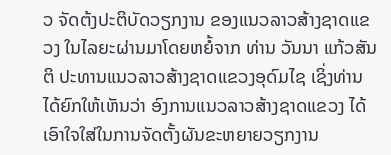ວ ຈັດຕ້ງປະຕິບັດວຽກງານ ຂອງແນວລາວສ້າງຊາດແຂວງ ໃນໄລຍະຜ່ານມາໂດຍຫຍໍ້ຈາກ ທ່ານ ວັນນາ ແກ້ວສັນຕິ ປະທານແນວລາວສ້າງຊາດແຂວງອຸດົມໄຊ ເຊິ່ງທ່ານໄດ້ຍົກໃຫ້ເຫັນວ່າ ອົງການແນວລາວສ້າງຊາດແຂວງ ໄດ້ເອົາໃຈໃສ່ໃນການຈັດຕັ້ງຜັນຂະຫຍາຍວຽກງານ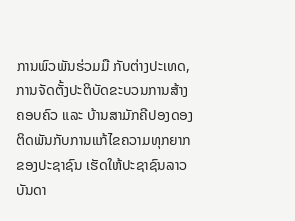ການພົວພັນຮ່ວມມື ກັບຕ່າງປະເທດ, ການຈັດຕັ້ງປະຕິບັດຂະບວນການສ້າງຄອບຄົວ ແລະ ບ້ານສາມັກຄີປອງດອງ ຕິດພັນກັບການແກ້ໄຂຄວາມທຸກຍາກຂອງປະຊາຊົນ ເຮັດໃຫ້ປະຊາຊົນລາວບັນດາ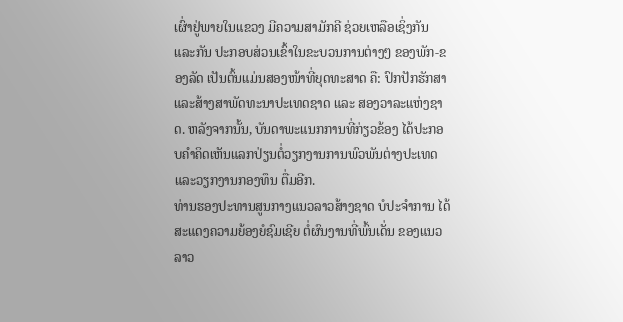ເຜົ່າຢູ່ພາຍໃນແຂວງ ມີຄວາມສາມັກຄີ ຊ່ວຍເຫລືອເຊິ່ງກັນ ແລະກັນ ປະກອບສ່ວນເຂົ້າໃນຂະບວນການຕ່າງໆ ຂອງພັກ-ຂອງລັດ ເປັນຕົ້ນແມ່ນສອງໜ້າທີ່ຍຸດທະສາດ ຄື: ປົກປັກຮັກສາ ແລະສ້າງສາພັດທະນາປະເທດຊາດ ແລະ ສອງວາລະແຫ່ງຊາດ. ຫລັງຈາກນັ້ນ, ບັນດາພະແນກການທີ່ກ່ຽວຂ້ອງ ໄດ້ປະກອບຄຳຄິດເຫັນແລກປ່ຽນຕໍ່ວຽກງານການພົວພັນຕ່າງປະເທດ ແລະວຽກງານກອງທຶນ ຕື່ມອີກ.
ທ່ານຮອງປະທານສູນກາງແນວລາວສ້າງຊາດ ບໍປະຈໍາການ ໄດ້ສະແດງຄວາມຍ້ອງຍໍຊົມເຊີຍ ຕໍ່ຜົນງານທີ່ພົ້ນເດັ່ນ ຂອງແນວລາວ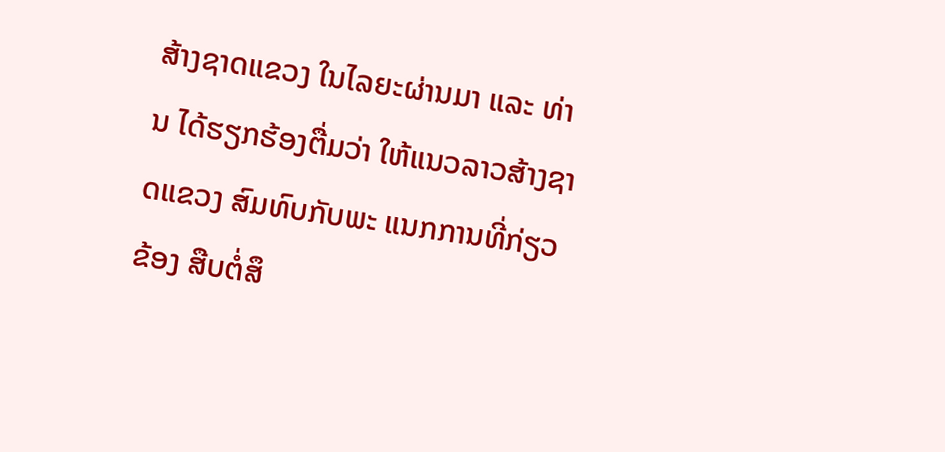ສ້າງຊາດແຂວງ ໃນໄລຍະຜ່ານມາ ແລະ ທ່ານ ໄດ້ຮຽກຮ້ອງຕື່ມວ່າ ໃຫ້ແນວລາວສ້າງຊາດແຂວງ ສົມທົບກັບພະ ແນກການທີ່ກ່ຽວຂ້ອງ ສືບຕໍ່ສຶ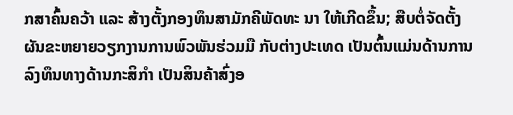ກສາຄົ້ນຄວ້າ ແລະ ສ້າງຕັ້ງກອງທຶນສາມັກຄີພັດທະ ນາ ໃຫ້ເກີດຂຶ້ນ; ສືບຕໍ່ຈັດຕັ້ງຜັນຂະຫຍາຍວຽກງານການພົວພັນຮ່ວມມື ກັບຕ່າງປະເທດ ເປັນຕົ້ນແມ່ນດ້ານການລົງທຶນທາງດ້ານກະສິກຳ ເປັນສິນຄ້າສົ່ງອ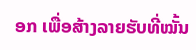ອກ ເພື່ອສ້າງລາຍຮັບທີ່ໝັ້ນ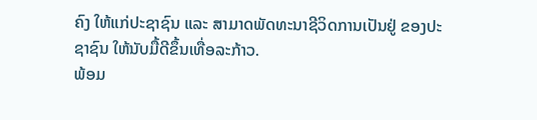ຄົງ ໃຫ້ແກ່ປະຊາຊົນ ແລະ ສາມາດພັດທະນາຊີວິດການເປັນຢູ່ ຂອງປະຊາຊົນ ໃຫ້ນັບມື້ດີຂຶ້ນເທື່ອລະກ້າວ.
ພ້ອມ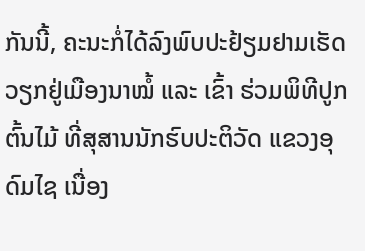ກັນນີ້, ຄະນະກໍ່ໄດ້ລົງພົບປະຢ້ຽມຢາມເຮັດວຽກຢູ່ເມືອງນາໝໍ້ ແລະ ເຂົ້າ ຮ່ວມພິທີປູກຕົ້ນໄມ້ ທີ່ສຸສານນັກຮົບປະຕິວັດ ແຂວງອຸດົມໄຊ ເນື່ອງ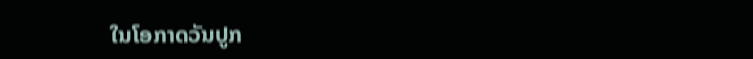ໃນໂອກາດວັນປູກ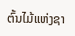ຕົ້ນໄມ້ແຫ່ງຊາ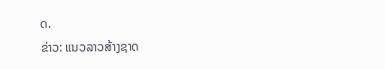ດ.
ຂ່າວ: ແນວລາວສ້າງຊາດ